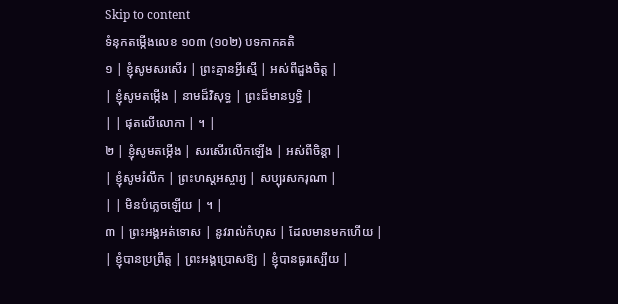Skip to content
ទំនុកតម្កើងលេខ ១០៣ (១០២) បទកាកគតិ
១ | ខ្ញុំសូមសរសើរ | ព្រះគ្មានអ្វីស្មើ | អស់ពីដួងចិត្ត |
| ខ្ញុំសូមតម្កើង | នាមដ៏វិសុទ្ធ | ព្រះដ៏មានឫទ្ធិ |
| | ផុតលើលោកា | ។ |
២ | ខ្ញុំសូមតម្កើង | សរសើរលើកឡើង | អស់ពីចិន្តា |
| ខ្ញុំសូមរំលឹក | ព្រះហស្តអស្ចារ្យ | សប្បុរសករុណា |
| | មិនបំភ្លេចឡើយ | ។ |
៣ | ព្រះអង្គអត់ទោស | នូវរាល់កំហុស | ដែលមានមកហើយ |
| ខ្ញុំបានប្រព្រឹត្ត | ព្រះអង្គប្រោសឱ្យ | ខ្ញុំបានធូរស្បើយ |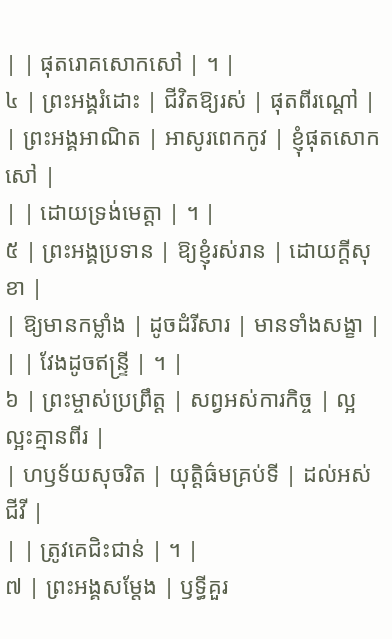| | ផុតរោគសោកសៅ | ។ |
៤ | ព្រះអង្គរំដោះ | ជីវិតឱ្យរស់ | ផុតពីរណ្តៅ |
| ព្រះអង្គអាណិត | អាសូរពេកកូវ | ខ្ញុំផុតសោកសៅ |
| | ដោយទ្រង់មេត្តា | ។ |
៥ | ព្រះអង្គប្រទាន | ឱ្យខ្ញុំរស់រាន | ដោយក្តីសុខា |
| ឱ្យមានកម្លាំង | ដូចដំរីសារ | មានទាំងសង្ខា |
| | វែងដូចឥន្ទ្រី | ។ |
៦ | ព្រះម្ចាស់ប្រព្រឹត្ត | សព្វអស់ការកិច្ច | ល្អល្អះគ្មានពីរ |
| ហឫទ័យសុចរិត | យុត្តិធ៌មគ្រប់ទី | ដល់អស់ជីវី |
| | ត្រូវគេជិះជាន់ | ។ |
៧ | ព្រះអង្គសម្តែង | ឫទ្ធីគួរ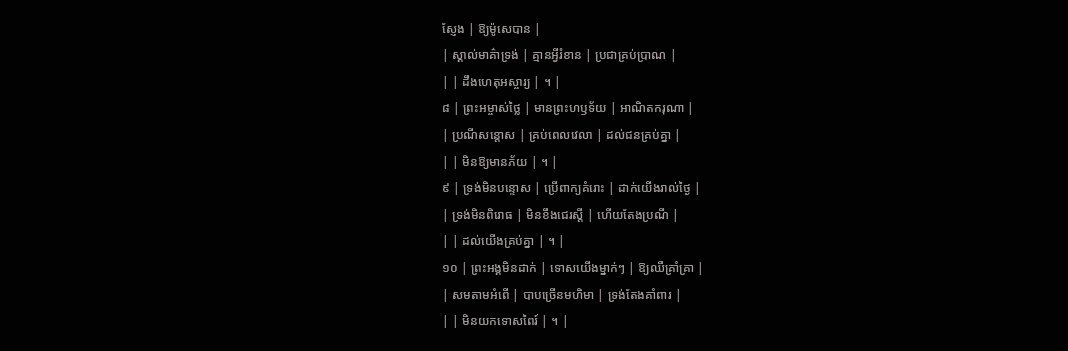ស្ញែង | ឱ្យម៉ូសេបាន |
| ស្គាល់មាគ៌ាទ្រង់ | គ្មានអ្វីរំខាន | ប្រជាគ្រប់ប្រាណ |
| | ដឹងហេតុអស្ចារ្យ | ។ |
៨ | ព្រះអម្ចាស់ថ្លៃ | មានព្រះហឫទ័យ | អាណិតករុណា |
| ប្រណីសន្តោស | គ្រប់ពេលវេលា | ដល់ជនគ្រប់គ្នា |
| | មិនឱ្យមានភ័យ | ។ |
៩ | ទ្រង់មិនបន្ទោស | ប្រើពាក្យគំរោះ | ដាក់យើងរាល់ថ្ងៃ |
| ទ្រង់មិនពិរោធ | មិនខឹងជេរស្តី | ហើយតែងប្រណី |
| | ដល់យើងគ្រប់គ្នា | ។ |
១០ | ព្រះអង្គមិនដាក់ | ទោសយើងម្នាក់ៗ | ឱ្យឈឺគ្រាំគ្រា |
| សមតាមអំពើ | បាបច្រើនមហិមា | ទ្រង់តែងគាំពារ |
| | មិនយកទោសពៃរ៍ | ។ |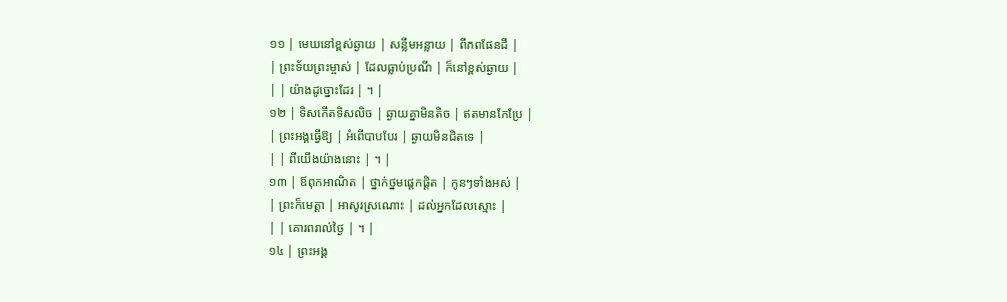១១ | មេឃនៅខ្ពស់ឆ្ងាយ | សន្លឹមអន្លាយ | ពីភពផែនដី |
| ព្រះទ័យព្រះម្ចាស់ | ដែលធ្លាប់ប្រណី | ក៏នៅខ្ពស់ឆ្ងាយ |
| | យ៉ាងដូច្នោះដែរ | ។ |
១២ | ទិសកើតទិសលិច | ឆ្ងាយគ្នាមិនតិច | ឥតមានកែប្រែ |
| ព្រះអង្គធ្វើឱ្យ | អំពើបាបបែរ | ឆ្ងាយមិនជិតទេ |
| | ពីយើងយ៉ាងនោះ | ។ |
១៣ | ឪពុកអាណិត | ថ្នាក់ថ្នមផ្តេកផ្តិត | កូនៗទាំងអស់ |
| ព្រះក៏មេត្តា | អាសូរស្រណោះ | ដល់អ្នកដែលស្មោះ |
| | គោរពរាល់ថ្ងៃ | ។ |
១៤ | ព្រះអង្គ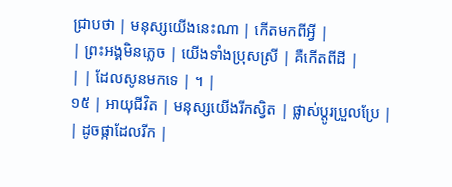ជ្រាបថា | មនុស្សយើងនេះណា | កើតមកពីអ្វី |
| ព្រះអង្គមិនភ្លេច | យើងទាំងប្រុសស្រី | គឺកើតពីដី |
| | ដែលសូនមកទេ | ។ |
១៥ | អាយុជីវិត | មនុស្សយើងរីកស្វិត | ផ្លាស់ប្តូរប្រួលប្រែ |
| ដូចផ្កាដែលរីក |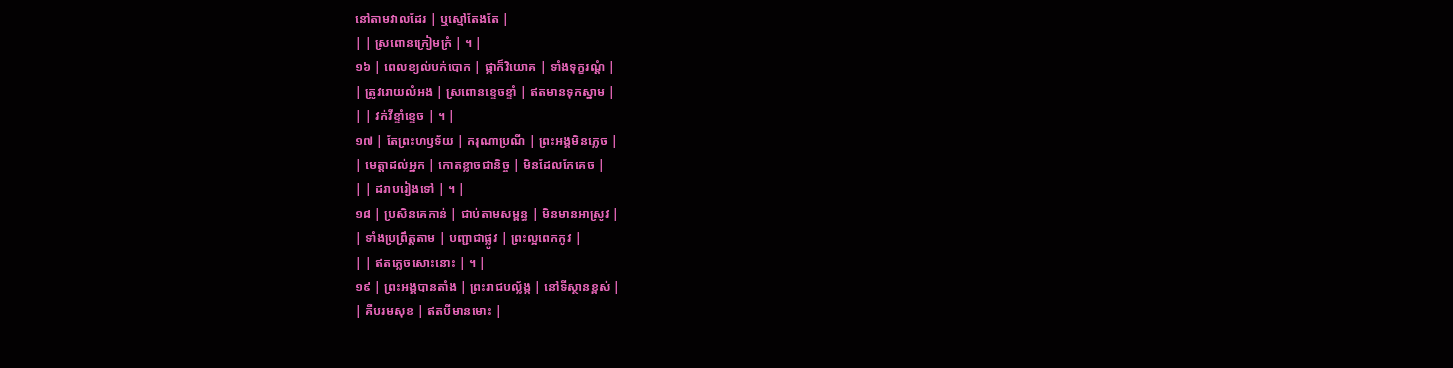នៅតាមវាលដែរ | ឬស្មៅតែងតែ |
| | ស្រពោនក្រៀមក្រំ | ។ |
១៦ | ពេលខ្យល់បក់បោក | ផ្កាក៏វិយោគ | ទាំងទុក្ខរណ្តំ |
| ត្រូវរោយលំអង | ស្រពោនខ្ទេចខ្ទាំ | ឥតមានទុកស្នាម |
| | វក់វីខ្ទាំខ្ទេច | ។ |
១៧ | តែព្រះហឫទ័យ | ករុណាប្រណី | ព្រះអង្គមិនភ្លេច |
| មេត្តាដល់អ្នក | កោតខ្លាចជានិច្ច | មិនដែលកែគេច |
| | ដរាបរៀងទៅ | ។ |
១៨ | ប្រសិនគេកាន់ | ជាប់តាមសម្ពន្ធ | មិនមានអាស្រូវ |
| ទាំងប្រព្រឹត្តតាម | បញ្ជាជាផ្លូវ | ព្រះល្អពេកកូវ |
| | ឥតភ្លេចសោះនោះ | ។ |
១៩ | ព្រះអង្គបានតាំង | ព្រះរាជបល្ល័ង្ក | នៅទីស្ថានខ្ពស់ |
| គឺបរមសុខ | ឥតបីមានមោះ |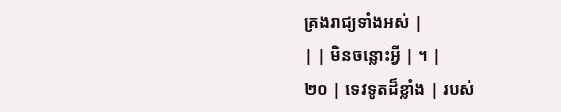គ្រងរាជ្យទាំងអស់ |
| | មិនចន្លោះអ្វី | ។ |
២០ | ទេវទូតដ៏ខ្លាំង | របស់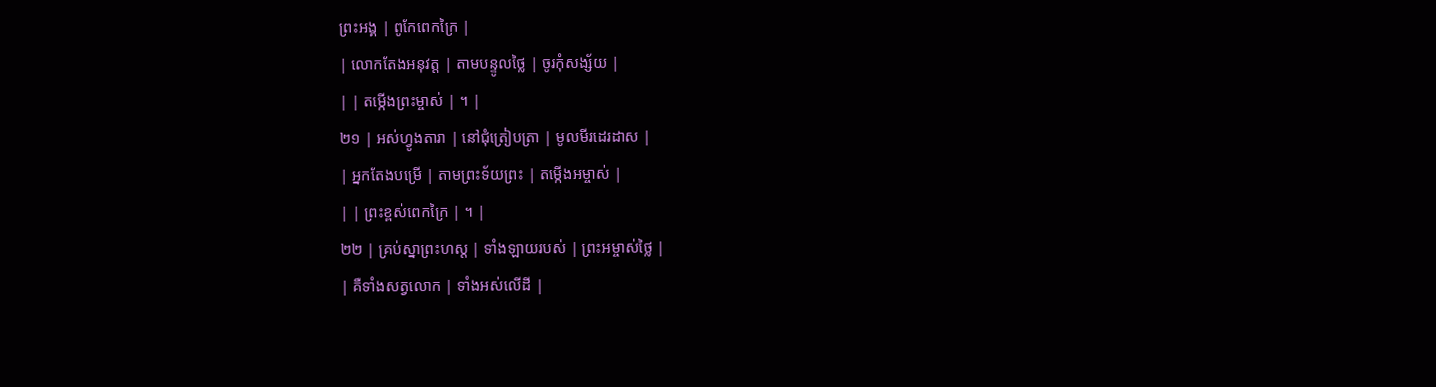ព្រះអង្គ | ពូកែពេកក្រៃ |
| លោកតែងអនុវត្ត | តាមបន្ទូលថ្លៃ | ចូរកុំសង្ស័យ |
| | តម្កើងព្រះម្ចាស់ | ។ |
២១ | អស់ហ្វូងតារា | នៅជុំត្រៀបត្រា | មូលមីរដេរដាស |
| អ្នកតែងបម្រើ | តាមព្រះទ័យព្រះ | តម្កើងអម្ចាស់ |
| | ព្រះខ្ពស់ពេកក្រៃ | ។ |
២២ | គ្រប់ស្នាព្រះហស្ត | ទាំងឡាយរបស់ | ព្រះអម្ចាស់ថ្លៃ |
| គឺទាំងសត្វលោក | ទាំងអស់លើដី |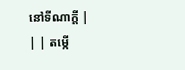នៅទីណាក្តី |
| | តម្កើ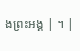ងព្រះអង្គ | ។ |